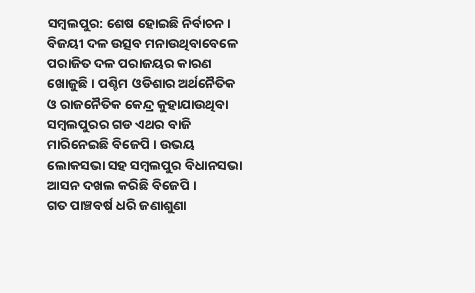ସମ୍ବଲପୁର: ଶେଷ ହୋଇଛି ନିର୍ବାଚନ । ବିଜୟୀ ଦଳ ଉତ୍ସବ ମନାଉଥିବାବେଳେ ପରାଜିତ ଦଳ ପରାଜୟର କାରଣ ଖୋଜୁଛି । ପଶ୍ଚିମ ଓଡିଶାର ଅର୍ଥନୈତିକ ଓ ରାଜନୈତିକ କେନ୍ଦ୍ର କୁହାଯାଉଥିବା ସମ୍ବଲପୁରର ଗଡ ଏଥର ବାଜି ମାରିନେଇଛି ବିଜେପି । ଉଭୟ ଲୋକସଭା ସହ ସମ୍ବଲପୁର ବିଧାନସଭା ଆସନ ଦଖଲ କରିଛି ବିଜେପି ।
ଗତ ପାଞ୍ଚବର୍ଷ ଧରି ଜଣାଶୁଣା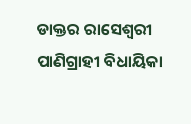ଡାକ୍ତର ରାସେଶ୍ବରୀ ପାଣିଗ୍ରାହୀ ବିଧାୟିକା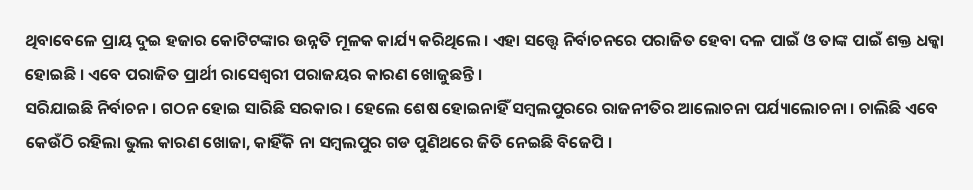ଥିବାବେଳେ ପ୍ରାୟ ଦୁଇ ହଜାର କୋଟିଟଙ୍କାର ଉନ୍ନତି ମୂଳକ କାର୍ଯ୍ୟ କରିଥିଲେ । ଏହା ସତ୍ତ୍ବେ ନିର୍ବାଚନରେ ପରାଜିତ ହେବା ଦଳ ପାଇଁ ଓ ତାଙ୍କ ପାଇଁ ଶକ୍ତ ଧକ୍କା ହୋଇଛି । ଏବେ ପରାଜିତ ପ୍ରାର୍ଥୀ ରାସେଶ୍ବରୀ ପରାଜୟର କାରଣ ଖୋଜୁଛନ୍ତି ।
ସରିଯାଇଛି ନିର୍ବାଚନ । ଗଠନ ହୋଇ ସାରିଛି ସରକାର । ହେଲେ ଶେଷ ହୋଇନାହିଁ ସମ୍ବଲପୁରରେ ରାଜନୀତିର ଆଲୋଚନା ପର୍ଯ୍ୟାଲୋଚନା । ଚାଲିଛି ଏବେ କେଉଁଠି ରହିଲା ଭୁଲ କାରଣ ଖୋଜା, କାହିଁକି ନା ସମ୍ବଲପୁର ଗଡ ପୁଣିଥରେ ଜିତି ନେଇଛି ବିଜେପି ।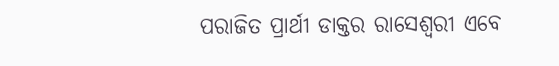ପରାଜିତ ପ୍ରାର୍ଥୀ ଡାକ୍ତର ରାସେଶ୍ବରୀ ଏବେ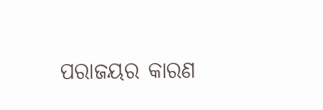ପରାଜୟର କାରଣ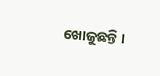ଖୋଜୁଛନ୍ତି ।